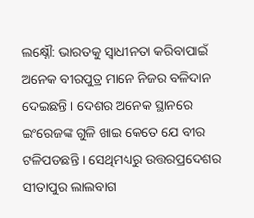ଲକ୍ଷ୍ନୌ: ଭାରତକୁ ସ୍ବାଧୀନତା କରିବାପାଇଁ ଅନେକ ବୀରପୁତ୍ର ମାନେ ନିଜର ବଳିଦାନ ଦେଇଛନ୍ତି । ଦେଶର ଅନେକ ସ୍ଥାନରେ ଇଂରେଜଙ୍କ ଗୁଳି ଖାଇ କେତେ ଯେ ବୀର ଟଳିପଡଛନ୍ତି । ସେଥିମଧ୍ୟରୁ ଉତ୍ତରପ୍ରଦେଶର ସୀତାପୁର ଲାଲବାଗ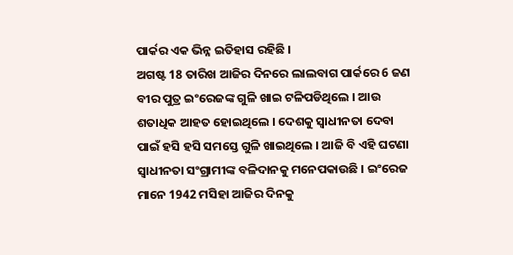ପାର୍କର ଏକ ଭିନ୍ନ ଇତିହାସ ରହିଛି ।
ଅଗଷ୍ଟ 18 ତାରିଖ ଆଜିର ଦିନରେ ଲାଲବାଗ ପାର୍କରେ 6 ଜଣ ବୀର ପୁତ୍ର ଇଂରେଜଙ୍କ ଗୁଳି ଖାଇ ଟଳିପଡିଥିଲେ । ଆଉ ଶତାଧିକ ଆହତ ହୋଇଥିଲେ । ଦେଶକୁ ସ୍ବାଧୀନତା ଦେବା ପାଇଁ ହସି ହସି ସମସ୍ତେ ଗୁଳି ଖାଇଥିଲେ । ଆଜି ବି ଏହି ଘଟଣା ସ୍ବାଧୀନତା ସଂଗ୍ରାମୀଙ୍କ ବଳିଦାନକୁ ମନେପକାଉଛି । ଇଂରେଜ ମାନେ 1942 ମସିହା ଆଜିର ଦିନକୁ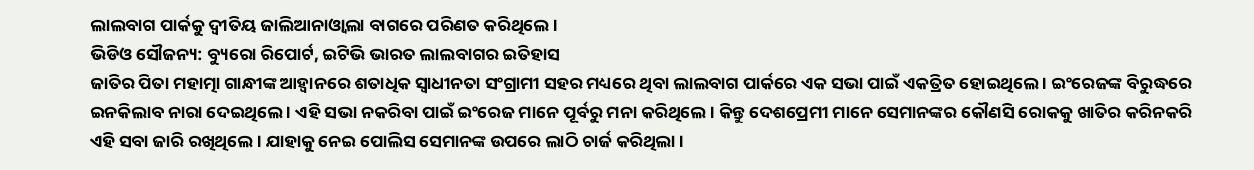ଲାଲବାଗ ପାର୍କକୁ ଦ୍ବୀତିୟ ଜାଲିଆନାଓ୍ବାଲା ବାଗରେ ପରିଣତ କରିଥିଲେ ।
ଭିଡିଓ ସୌଜନ୍ୟ: ବ୍ୟୁରୋ ରିପୋର୍ଟ, ଇଟିଭି ଭାରତ ଲାଲବାଗର ଇତିହାସ
ଜାତିର ପିତା ମହାତ୍ମା ଗାନ୍ଧୀଙ୍କ ଆହ୍ବାନରେ ଶତାଧିକ ସ୍ବାଧୀନତା ସଂଗ୍ରାମୀ ସହର ମଧ୍ୟରେ ଥିବା ଲାଲବାଗ ପାର୍କରେ ଏକ ସଭା ପାଇଁ ଏକତ୍ରିତ ହୋଇଥିଲେ । ଇଂରେଜଙ୍କ ବିରୁଦ୍ଧରେ ଇନକିଲାବ ନାରା ଦେଇଥିଲେ । ଏହି ସଭା ନକରିବା ପାଇଁ ଇଂରେଜ ମାନେ ପୂର୍ବରୁ ମନା କରିଥିଲେ । କିନ୍ତୁ ଦେଶପ୍ରେମୀ ମାନେ ସେମାନଙ୍କର କୌଣସି ରୋକକୁ ଖାତିର କରିନକରି ଏହି ସବା ଜାରି ରଖିଥିଲେ । ଯାହାକୁ ନେଇ ପୋଲିସ ସେମାନଙ୍କ ଉପରେ ଲାଠି ଚାର୍ଜ କରିଥିଲା ।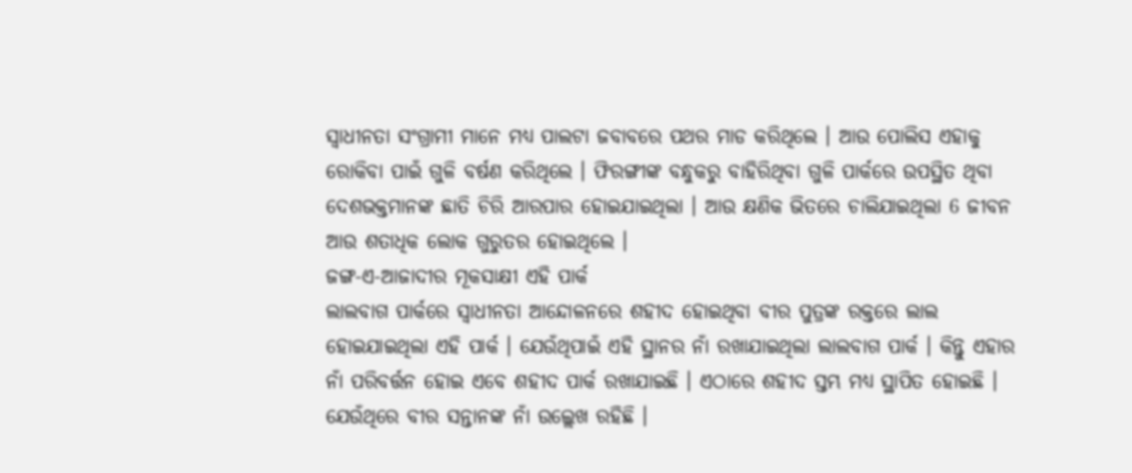ସ୍ବାଧୀନତା ସଂଗ୍ରାମୀ ମାନେ ମଧ୍ୟ ପାଲଟା ଜବାବରେ ପଥର ମାଡ କରିଥିଲେ । ଆଉ ପୋଲିସ ଏହାକୁ ରୋକିବା ପାଇଁ ଗୁଳି ବର୍ଷଣ କରିଥିଲେ । ଫିରଙ୍ଗୀଙ୍କ ବନ୍ଧୁକରୁ ବାହିରିଥିବା ଗୁଳି ପାର୍କରେ ଉପସ୍ଥିତ ଥିବା ଦେଶଭକ୍ତମାନଙ୍କ ଛାତି ଚିରି ଆରପାର ହୋଇଯାଇଥିଲା । ଆଉ କ୍ଷଣିକ ଭିତରେ ଚାଲିଯାଇଥିଲା 6 ଜୀବନ ଆଉ ଶତାଧିକ ଲୋକ ଗୁରୁତର ହୋଇଥିଲେ ।
ଜଙ୍ଗ-ଏ-ଆଜାଦୀର ମୂକସାକ୍ଷୀ ଏହି ପାର୍କ
ଲାଲବାଗ ପାର୍କରେ ସ୍ବାଧୀନତା ଆନ୍ଦୋଳନରେ ଶହୀଦ ହୋଇଥିବା ବୀର ପୁତ୍ରଙ୍କ ରକ୍ତରେ ଲାଲ ହୋଇଯାଇଥିଲା ଏହି ପାର୍କ । ଯେଉଁଥିପାଇଁ ଏହି ସ୍ଥାନର ନାଁ ରଖାଯାଇଥିଲା ଲାଲବାଗ ପାର୍କ । କିନ୍ତୁ ଏହାର ନାଁ ପରିବର୍ତ୍ତନ ହୋଇ ଏବେ ଶହୀଦ ପାର୍କ ରଖାଯାଇଛି । ଏଠାରେ ଶହୀଦ ସ୍ତମ୍ଭ ମଧ୍ୟ ସ୍ଥାପିତ ହୋଇଛି । ଯେଉଁଥିରେ ବୀର ସନ୍ତାନଙ୍କ ନାଁ ଉଲ୍ଲେଖ ରହିଛି ।